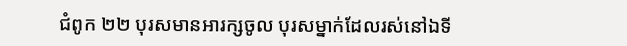ជំពូក ២២ បុរសមានអារក្សចូល បុរសម្នាក់ដែលរស់នៅឯទី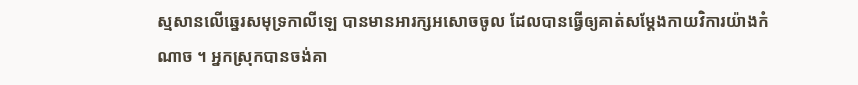ស្មសានលើឆ្នេរសមុទ្រកាលីឡេ បានមានអារក្សអសោចចូល ដែលបានធ្វើឲ្យគាត់សម្ដែងកាយវិការយ៉ាងកំណាច ។ អ្នកស្រុកបានចង់គា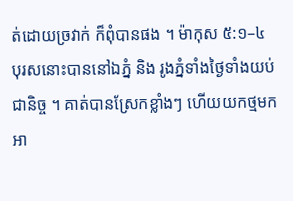ត់ដោយច្រវាក់ ក៏ពុំបានផង ។ ម៉ាកុស ៥:១–៤ បុរសនោះបាននៅឯភ្នំ និង រូងភ្នំទាំងថ្ងៃទាំងយប់ជានិច្ច ។ គាត់បានស្រែកខ្លាំងៗ ហើយយកថ្មមកអា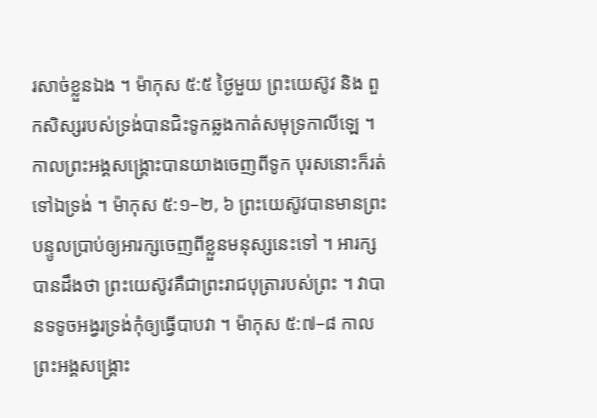រសាច់ខ្លួនឯង ។ ម៉ាកុស ៥:៥ ថ្ងៃមួយ ព្រះយេស៊ូវ និង ពួកសិស្សរបស់ទ្រង់បានជិះទូកឆ្លងកាត់សមុទ្រកាលីឡេ ។ កាលព្រះអង្គសង្គ្រោះបានយាងចេញពីទូក បុរសនោះក៏រត់ទៅឯទ្រង់ ។ ម៉ាកុស ៥:១–២, ៦ ព្រះយេស៊ូវបានមានព្រះបន្ទូលប្រាប់ឲ្យអារក្សចេញពីខ្លួនមនុស្សនេះទៅ ។ អារក្សបានដឹងថា ព្រះយេស៊ូវគឺជាព្រះរាជបុត្រារបស់ព្រះ ។ វាបានទទូចអង្វរទ្រង់កុំឲ្យធ្វើបាបវា ។ ម៉ាកុស ៥:៧–៨ កាលព្រះអង្គសង្គ្រោះ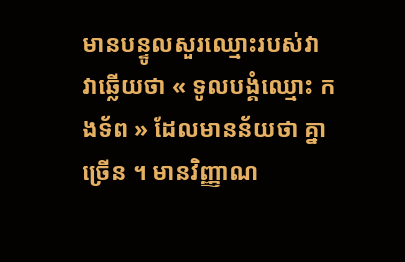មានបន្ទូលសួរឈ្មោះរបស់វា វាឆ្លើយថា « ទូលបង្គំឈ្មោះ កងទ័ព » ដែលមានន័យថា គ្នាច្រើន ។ មានវិញ្ញាណ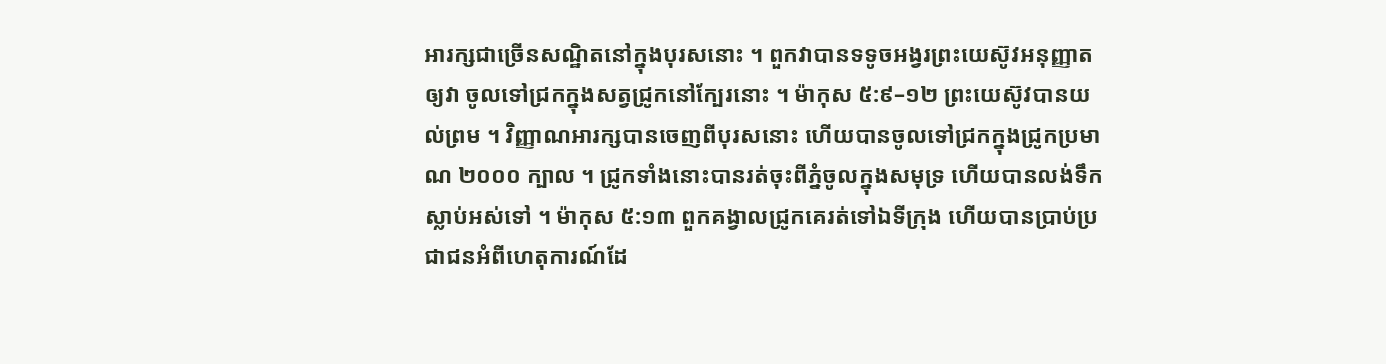អារក្សជាច្រើនសណ្ឋិតនៅក្នុងបុរសនោះ ។ ពួកវាបានទទូចអង្វរព្រះយេស៊ូវអនុញ្ញាតឲ្យវា ចូលទៅជ្រកក្នុងសត្វជ្រូកនៅក្បែរនោះ ។ ម៉ាកុស ៥:៩–១២ ព្រះយេស៊ូវបានយល់ព្រម ។ វិញ្ញាណអារក្សបានចេញពីបុរសនោះ ហើយបានចូលទៅជ្រកក្នុងជ្រូកប្រមាណ ២០០០ ក្បាល ។ ជ្រូកទាំងនោះបានរត់ចុះពីភ្នំចូលក្នុងសមុទ្រ ហើយបានលង់ទឹកស្លាប់អស់ទៅ ។ ម៉ាកុស ៥:១៣ ពួកគង្វាលជ្រូកគេរត់ទៅឯទីក្រុង ហើយបានប្រាប់ប្រជាជនអំពីហេតុការណ៍ដែ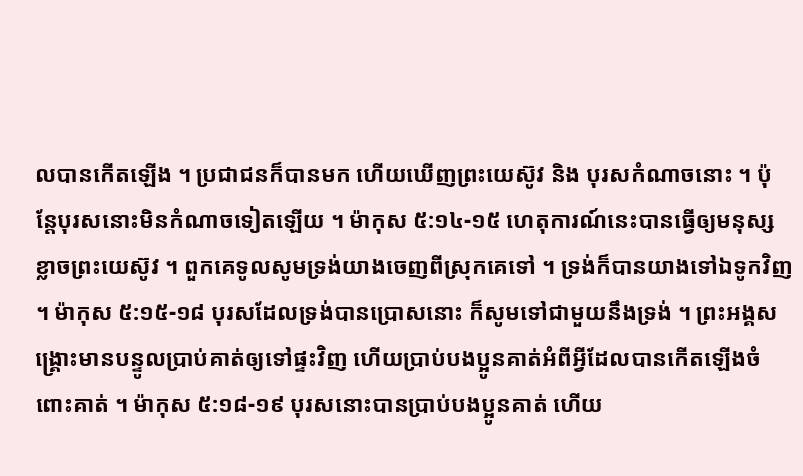លបានកើតឡើង ។ ប្រជាជនក៏បានមក ហើយឃើញព្រះយេស៊ូវ និង បុរសកំណាចនោះ ។ ប៉ុន្តែបុរសនោះមិនកំណាចទៀតឡើយ ។ ម៉ាកុស ៥:១៤-១៥ ហេតុការណ៍នេះបានធ្វើឲ្យមនុស្សខ្លាចព្រះយេស៊ូវ ។ ពួកគេទូលសូមទ្រង់យាងចេញពីស្រុកគេទៅ ។ ទ្រង់ក៏បានយាងទៅឯទូកវិញ ។ ម៉ាកុស ៥:១៥-១៨ បុរសដែលទ្រង់បានប្រោសនោះ ក៏សូមទៅជាមួយនឹងទ្រង់ ។ ព្រះអង្គសង្គ្រោះមានបន្ទូលប្រាប់គាត់ឲ្យទៅផ្ទះវិញ ហើយប្រាប់បងប្អូនគាត់អំពីអ្វីដែលបានកើតឡើងចំពោះគាត់ ។ ម៉ាកុស ៥:១៨-១៩ បុរសនោះបានប្រាប់បងប្អូនគាត់ ហើយ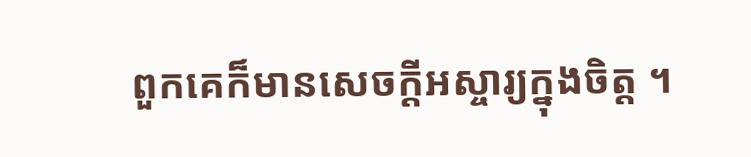ពួកគេក៏មានសេចក្ដីអស្ចារ្យក្នុងចិត្ត ។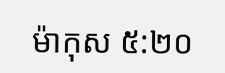ម៉ាកុស ៥:២០